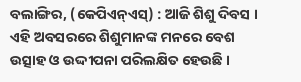ବଲାଙ୍ଗିର, (କେପିଏନ୍ଏସ୍) : ଆଜି ଶିଶୁ ଦିବସ । ଏହି ଅବସରରେ ଶିଶୁମାନଙ୍କ ମନରେ ବେଶ ଉତ୍ସାହ ଓ ଉଦ୍ଦୀପନା ପରିଲକ୍ଷିତ ହେଉଛି ।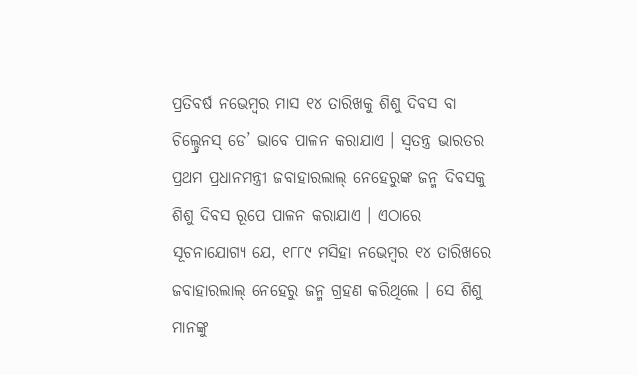ପ୍ରତିବର୍ଷ ନଭେମ୍ବର ମାସ ୧୪ ତାରିଖକୁ ଶିଶୁ ଦିବସ ବା ଚିଲ୍ଡ୍ରେନସ୍ ଡେ’ ଭାବେ ପାଳନ କରାଯାଏ । ସ୍ୱତନ୍ତ୍ର ଭାରତର ପ୍ରଥମ ପ୍ରଧାନମନ୍ତ୍ରୀ ଜବାହାରଲାଲ୍ ନେହେରୁଙ୍କ ଜନ୍ମ ଦିବସକୁ ଶିଶୁ ଦିବସ ରୂପେ ପାଳନ କରାଯାଏ । ଏଠାରେ ସୂଚନାଯୋଗ୍ୟ ଯେ, ୧୮୮୯ ମସିହା ନଭେମ୍ବର ୧୪ ତାରିଖରେ ଜବାହାରଲାଲ୍ ନେହେରୁ ଜନ୍ମ ଗ୍ରହଣ କରିଥିଲେ । ସେ ଶିଶୁ ମାନଙ୍କୁ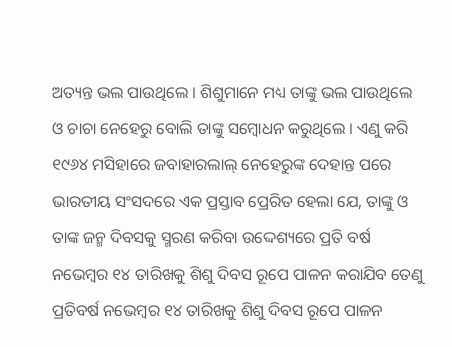ଅତ୍ୟନ୍ତ ଭଲ ପାଉଥିଲେ । ଶିଶୁମାନେ ମଧ୍ୟ ତାଙ୍କୁ ଭଲ ପାଉଥିଲେ ଓ ଚାଚା ନେହେରୁ ବୋଲି ତାଙ୍କୁ ସମ୍ବୋଧନ କରୁଥିଲେ । ଏଣୁ କରି ୧୯୬୪ ମସିହାରେ ଜବାହାରଲାଲ୍ ନେହେରୁଙ୍କ ଦେହାନ୍ତ ପରେ ଭାରତୀୟ ସଂସଦରେ ଏକ ପ୍ରସ୍ତାବ ପ୍ରେରିତ ହେଲା ଯେ, ତାଙ୍କୁ ଓ ତାଙ୍କ ଜନ୍ମ ଦିବସକୁ ସ୍ମରଣ କରିବା ଉଦ୍ଦେଶ୍ୟରେ ପ୍ରତି ବର୍ଷ ନଭେମ୍ବର ୧୪ ତାରିଖକୁ ଶିଶୁ ଦିବସ ରୂପେ ପାଳନ କରାଯିବ ତେଣୁ ପ୍ରତିବର୍ଷ ନଭେମ୍ବର ୧୪ ତାରିଖକୁ ଶିଶୁ ଦିବସ ରୂପେ ପାଳନ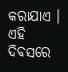କରାଯାଏ ।
ଏହି ଦିବସରେ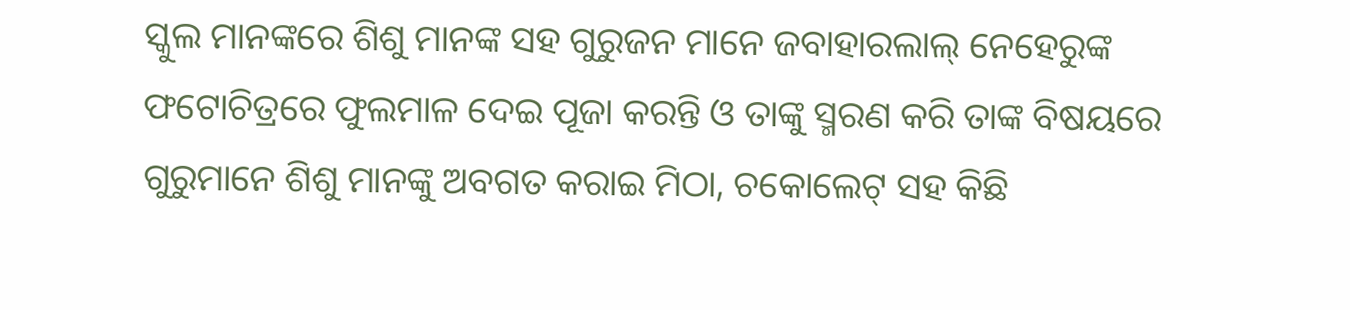ସ୍କୁଲ ମାନଙ୍କରେ ଶିଶୁ ମାନଙ୍କ ସହ ଗୁରୁଜନ ମାନେ ଜବାହାରଲାଲ୍ ନେହେରୁଙ୍କ ଫଟୋଚିତ୍ରରେ ଫୁଲମାଳ ଦେଇ ପୂଜା କରନ୍ତି ଓ ତାଙ୍କୁ ସ୍ମରଣ କରି ତାଙ୍କ ବିଷୟରେ ଗୁରୁମାନେ ଶିଶୁ ମାନଙ୍କୁ ଅବଗତ କରାଇ ମିଠା, ଚକୋଲେଟ୍ ସହ କିଛି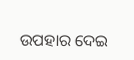ଉପହାର ଦେଇ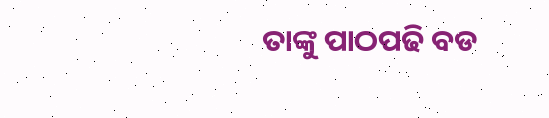ତାଙ୍କୁ ପାଠପଢି ବଡ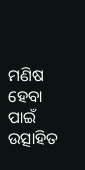ମଣିଷ ହେବା ପାଇଁ ଉତ୍ସାହିତ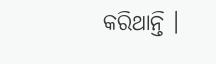କରିଥାନ୍ତି ।